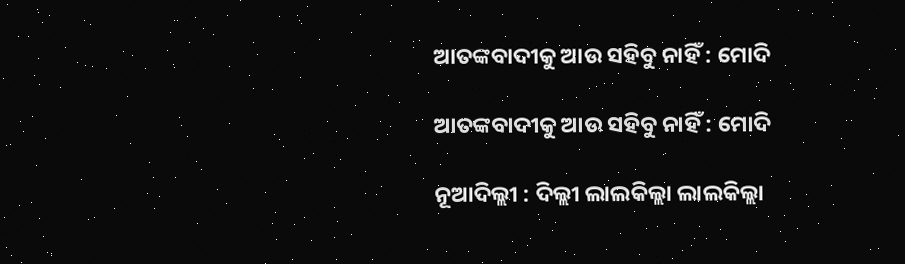ଆତଙ୍କବାଦୀକୁ ଆଉ ସହିବୁ ନାହିଁ : ମୋଦି

ଆତଙ୍କବାଦୀକୁ ଆଉ ସହିବୁ ନାହିଁ : ମୋଦି

ନୂଆଦିଲ୍ଲୀ : ଦିଲ୍ଲୀ ଲାଲକିଲ୍ଲା ଲାଲକିଲ୍ଲା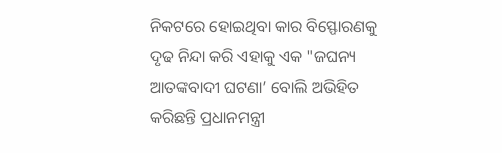ନିକଟରେ ହୋଇଥିବା କାର ବିସ୍ଫୋରଣକୁ ଦୃଢ ନିନ୍ଦା କରି ଏହାକୁ ଏକ "ଜଘନ୍ୟ ଆତଙ୍କବାଦୀ ଘଟଣା’ ବୋଲି ଅଭିହିତ କରିଛନ୍ତି ପ୍ରଧାନମନ୍ତ୍ରୀ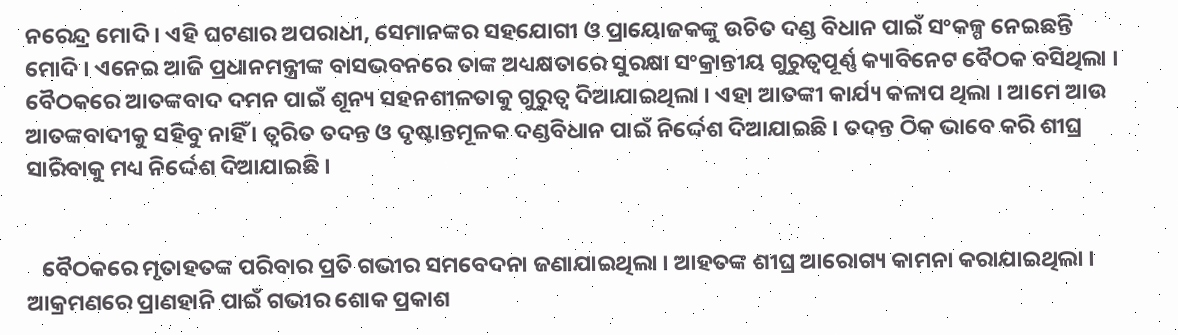ନରେନ୍ଦ୍ର ମୋଦି । ଏହି ଘଟଣାର ଅପରାଧୀ, ସେମାନଙ୍କର ସହଯୋଗୀ ଓ ପ୍ରାୟୋଜକଙ୍କୁ ଉଚିତ ଦଣ୍ଡ ବିଧାନ ପାଇଁ ସଂକଳ୍ପ ନେଇଛନ୍ତି ମୋଦି । ଏନେଇ ଆଜି ପ୍ରଧାନମନ୍ତ୍ରୀଙ୍କ ବାସଭବନରେ ତାଙ୍କ ଅଧ୍ୟକ୍ଷତାରେ ସୁରକ୍ଷା ସଂକ୍ରାନ୍ତୀୟ ଗୁରୁତ୍ୱପୂର୍ଣ୍ଣ କ୍ୟାବିନେଟ ବୈଠକ ବସିଥିଲା । ବୈଠକରେ ଆତଙ୍କବାଦ ଦମନ ପାଇଁ ଶୂନ୍ୟ ସହନଶୀଳତାକୁ ଗୁରୁତ୍ୱ ଦିଆଯାଇଥିଲା । ଏହା ଆତଙ୍କୀ କାର୍ଯ୍ୟ କଳାପ ଥିଲା । ଆମେ ଆଉ ଆତଙ୍କବାଦୀକୁ ସହିବୁ ନାହିଁ । ତ୍ୱରିତ ତଦନ୍ତ ଓ ଦୃଷ୍ଟାନ୍ତମୂଳକ ଦଣ୍ଡବିଧାନ ପାଇଁ ନିର୍ଦ୍ଦେଶ ଦିଆଯାଇଛି । ତଦନ୍ତ ଠିକ ଭାବେ କରି ଶୀଘ୍ର ସାରିବାକୁ ମଧ୍ୟ ନିର୍ଦ୍ଦେଶ ଦିଆଯାଇଛି ।


   ବୈଠକରେ ମୃତାହତଙ୍କ ପରିବାର ପ୍ରତି ଗଭୀର ସମବେଦନା ଜଣାଯାଇଥିଲା । ଆହତଙ୍କ ଶୀଘ୍ର ଆରୋଗ୍ୟ କାମନା କରାଯାଇଥିଲା । ଆକ୍ରମଣରେ ପ୍ରାଣହାନି ପାଇଁ ଗଭୀର ଶୋକ ପ୍ରକାଶ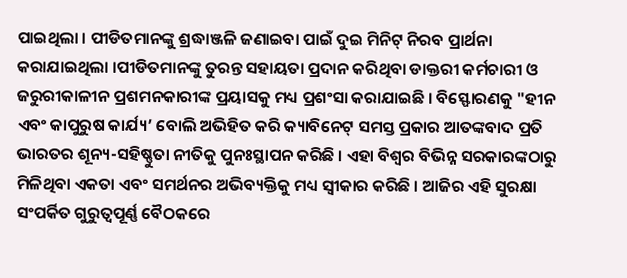ପାଇଥିଲା । ପୀଡିତମାନଙ୍କୁ ଶ୍ରଦ୍ଧାଞ୍ଜଳି ଜଣାଇବା ପାଇଁ ଦୁଇ ମିନିଟ୍‌ ନିରବ ପ୍ରାର୍ଥନା କରାଯାଇଥିଲା ।ପୀଡିତମାନଙ୍କୁ ତୁରନ୍ତ ସହାୟତା ପ୍ରଦାନ କରିଥିବା ଡାକ୍ତରୀ କର୍ମଚାରୀ ଓ ଜରୁରୀକାଳୀନ ପ୍ରଶମନକାରୀଙ୍କ ପ୍ରୟାସକୁ ମଧ୍ୟ ପ୍ରଶଂସା କରାଯାଇଛି । ବିସ୍ଫୋରଣକୁ "ହୀନ ଏବଂ କାପୁରୁଷ କାର୍ଯ୍ୟ’ ବୋଲି ଅଭିହିତ କରି କ୍ୟାବିନେଟ୍‌ ସମସ୍ତ ପ୍ରକାର ଆତଙ୍କବାଦ ପ୍ରତି ଭାରତର ଶୂନ୍ୟ-ସହିଷ୍ଣୁତା ନୀତିକୁ ପୁନଃସ୍ଥାପନ କରିଛି । ଏହା ବିଶ୍ୱର ବିଭିନ୍ନ ସରକାରଙ୍କଠାରୁ ମିଳିଥିବା ଏକତା ଏବଂ ସମର୍ଥନର ଅଭିବ୍ୟକ୍ତିକୁ ମଧ୍ୟ ସ୍ୱୀକାର କରିଛି । ଆଜିର ଏହି ସୁରକ୍ଷା ସଂପର୍କିତ ଗୁରୁତ୍ୱପୂର୍ଣ୍ଣ ବୈଠକରେ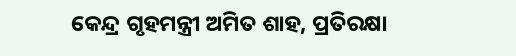କେନ୍ଦ୍ର ଗୃହମନ୍ତ୍ରୀ ଅମିତ ଶାହ, ପ୍ରତିରକ୍ଷା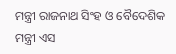ମନ୍ତ୍ରୀ ରାଜନାଥ ସିଂହ ଓ ବୈଦେଶିକ ମନ୍ତ୍ରୀ ଏସ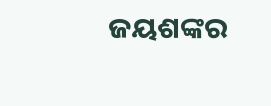ଜୟଶଙ୍କର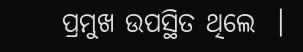ପ୍ରମୁଖ ଉପସ୍ଥିତ ଥିଲେ  ।